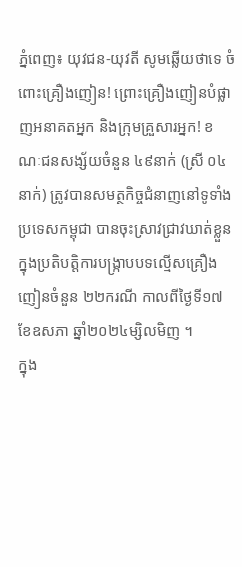ភ្នំពេញ៖ យុវជន-យុវតី សូមឆ្លេីយថាទេ ចំពោះគ្រឿងញៀន! ព្រោះគ្រឿងញៀនបំផ្លាញអនាគតអ្នក និងក្រុមគ្រួសារអ្នក! ខណៈជនសង្ស័យចំនួន ៤៩នាក់ (ស្រី ០៤នាក់) ត្រូវបានសមត្ថកិច្ចជំនាញនៅទូទាំងប្រទេសកម្ពុជា បានចុះស្រាវជ្រាវឃាត់ខ្លួន ក្នុងប្រតិបត្តិការបង្ក្រាបបទល្មើសគ្រឿងញៀនចំនួន ២២ករណី កាលពីថ្ងៃទី១៧ ខែឧសភា ឆ្នាំ២០២៤ម្សិលមិញ ។
ក្នុង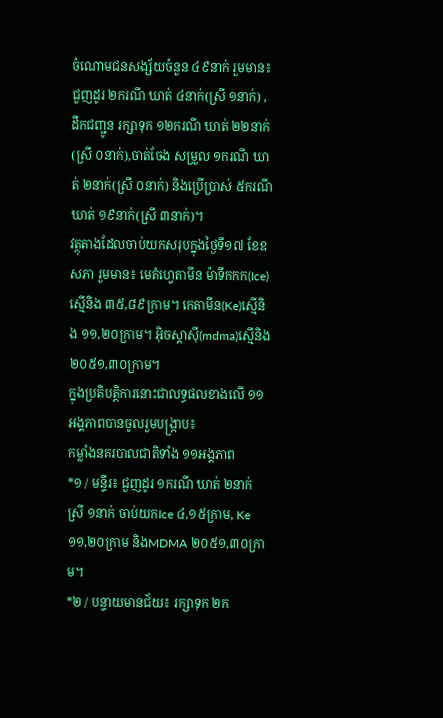ចំណោមជនសង្ស័យចំនួន ៤៩នាក់ រួមមាន៖ ជួញដូរ ២ករណី ឃាត់ ៤នាក់(ស្រី ១នាក់) ,ដឹកជញ្ជូន រក្សាទុក ១២ករណី ឃាត់ ២២នាក់(ស្រី ០នាក់),ចាត់ចែង សម្រួល ១ករណី ឃាត់ ២នាក់(ស្រី ០នាក់) និងប្រើប្រាស់ ៥ករណី ឃាត់ ១៩នាក់(ស្រី ៣នាក់)។
វត្ថុតាងដែលចាប់យកសរុបក្នុងថ្ងៃទី១៧ ខែឧសភា រួមមាន៖ មេតំហ្វេតាមីន ម៉ាទឹកកក(Ice)ស្មេីនិង ៣៥,៨៩ក្រាម។ កេតាមីន(Ke)ស្មេីនិង ១១,២០ក្រាម។ អុិចស្តាសុី(mdma)ស្មេីនិង២០៥១,៣០ក្រាម។
ក្នុងប្រតិបត្តិការនោះជាលទ្ធផលខាងលើ ១១អង្គភាពបានចូលរួមបង្ក្រាប៖
កម្លាំងនគរបាលជាតិទាំង ១១អង្គភាព
*១ / មន្ទីរ៖ ជួញដូរ ១ករណី ឃាត់ ២នាក់ ស្រី ១នាក់ ចាប់យកIce ៤,១៥ក្រាម, Ke ១១,២០ក្រាម និងMDMA ២០៥១,៣០ក្រាម។
*២ / បន្ទាយមានជ័យ៖ រក្សាទុក ២ក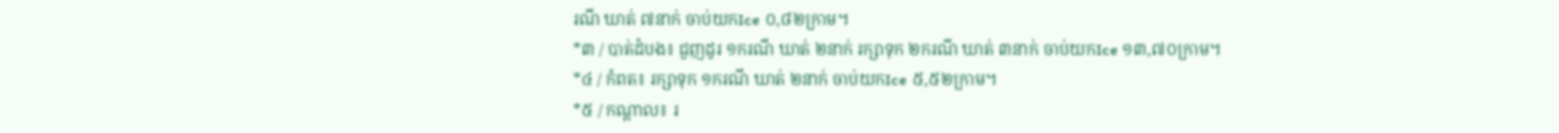រណី ឃាត់ ៧នាក់ ចាប់យកIce ០,៨២ក្រាម។
*៣ / បាត់ដំបង៖ ជួញដូរ ១ករណី ឃាត់ ២នាក់ រក្សាទុក ២ករណី ឃាត់ ៣នាក់ ចាប់យកIce ១៣,៧០ក្រាម។
*៤ / កំពត៖ រក្សាទុក ១ករណី ឃាត់ ២នាក់ ចាប់យកIce ៥,៥២ក្រាម។
*៥ / កណ្តាល៖ រ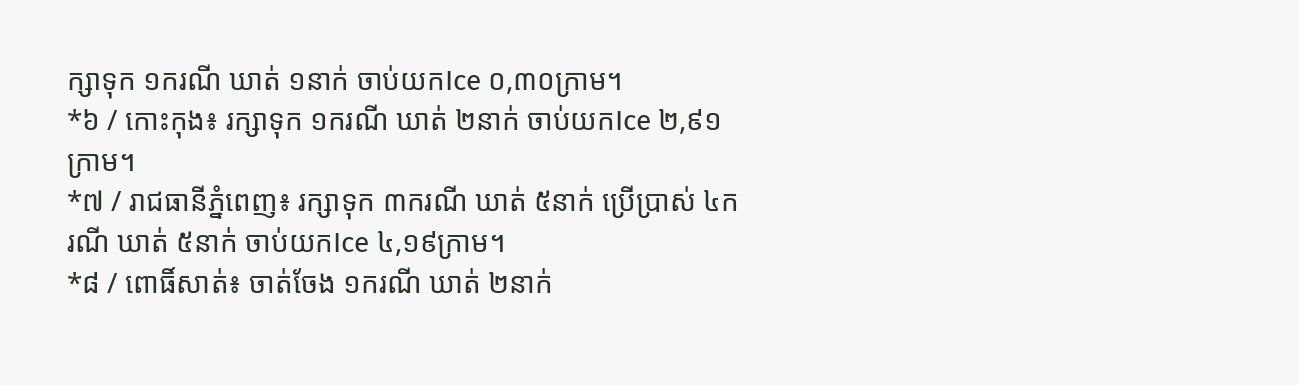ក្សាទុក ១ករណី ឃាត់ ១នាក់ ចាប់យកIce ០,៣០ក្រាម។
*៦ / កោះកុង៖ រក្សាទុក ១ករណី ឃាត់ ២នាក់ ចាប់យកIce ២,៩១ក្រាម។
*៧ / រាជធានីភ្នំពេញ៖ រក្សាទុក ៣ករណី ឃាត់ ៥នាក់ ប្រើប្រាស់ ៤ករណី ឃាត់ ៥នាក់ ចាប់យកIce ៤,១៩ក្រាម។
*៨ / ពោធិ៍សាត់៖ ចាត់ចែង ១ករណី ឃាត់ ២នាក់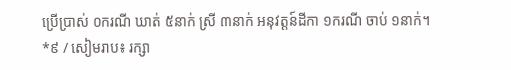ប្រើប្រាស់ ០ករណី ឃាត់ ៥នាក់ ស្រី ៣នាក់ អនុវត្តន៍ដីកា ១ករណី ចាប់ ១នាក់។
*៩ / សៀមរាប៖ រក្សា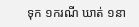ទុក ១ករណី ឃាត់ ១នា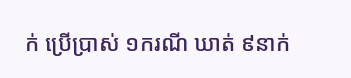ក់ ប្រើប្រាស់ ១ករណី ឃាត់ ៩នាក់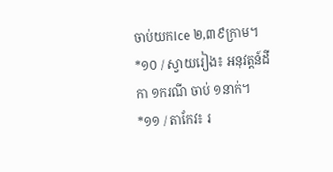ចាប់យកIce ២,៣៩ក្រាម។
*១០ / ស្វាយរៀង៖ អនុវត្តន៍ដីកា ១ករណី ចាប់ ១នាក់។
*១១ / តាកែវ៖ រ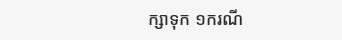ក្សាទុក ១ករណី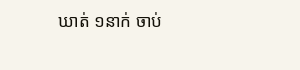ឃាត់ ១នាក់ ចាប់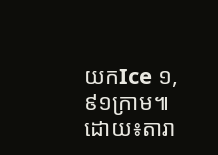យកIce ១,៩១ក្រាម៕ដោយ៖តារា